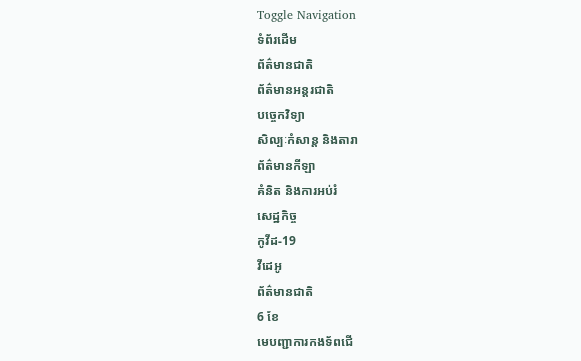Toggle Navigation
ទំព័រដើម
ព័ត៌មានជាតិ
ព័ត៌មានអន្តរជាតិ
បច្ចេកវិទ្យា
សិល្បៈកំសាន្ត និងតារា
ព័ត៌មានកីឡា
គំនិត និងការអប់រំ
សេដ្ឋកិច្ច
កូវីដ-19
វីដេអូ
ព័ត៌មានជាតិ
6 ខែ
មេបញ្ជាការកងទ័ពជើ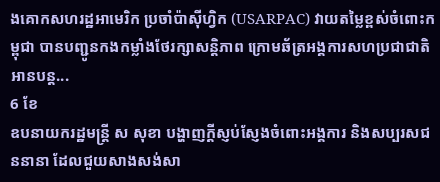ងគោកសហរដ្ឋអាមេរិក ប្រចាំប៉ាស៊ីហ្វិក (USARPAC) វាយតម្លៃខ្ពស់ចំពោះកម្ពុជា បានបញ្ជូនកងកម្លាំងថែរក្សាសន្តិភាព ក្រោមឆ័ត្រអង្គការសហប្រជាជាតិ
អានបន្ត...
6 ខែ
ឧបនាយករដ្ឋមន្ត្រី ស សុខា បង្ហាញក្ដីស្ញប់ស្ញែងចំពោះអង្គការ និងសប្បរសជននានា ដែលជួយសាងសង់សា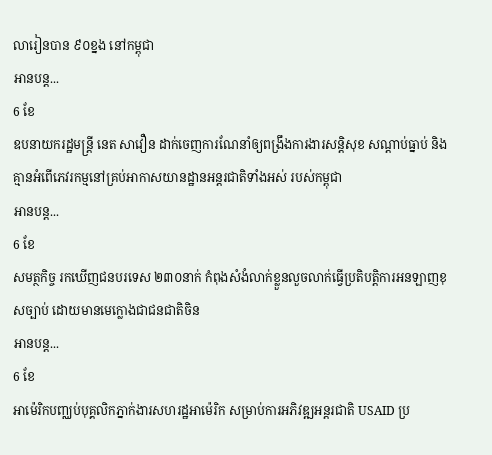លារៀនបាន ៩០ខ្នង នៅកម្ពុជា
អានបន្ត...
6 ខែ
ឧបនាយករដ្ឋមន្ដ្រី នេត សាវឿន ដាក់ចេញការណែនាំឲ្យពង្រឹងការងារសន្ដិសុខ សណ្ដាប់ធ្នាប់ និងគ្មានអំពើភេវរកម្មនៅគ្រប់អាកាសយានដ្ឋានអន្ដរជាតិទាំងអស់ របស់កម្ពុជា
អានបន្ត...
6 ខែ
សមត្ថកិច្ច រកឃើញជនបរទេស ២៣០នាក់ កំពុងសំងំលាក់ខ្លួនលួចលាក់ធ្វើប្រតិបត្តិការអនឡាញខុសច្បាប់ ដោយមានមេក្លោងជាជនជាតិចិន
អានបន្ត...
6 ខែ
អាម៉េរិកបញ្ឈប់បុគ្គលិកភ្នាក់ងារសហរដ្ឋអាម៉េរិក សម្រាប់ការអភិវឌ្ឍអន្តរជាតិ USAID ប្រ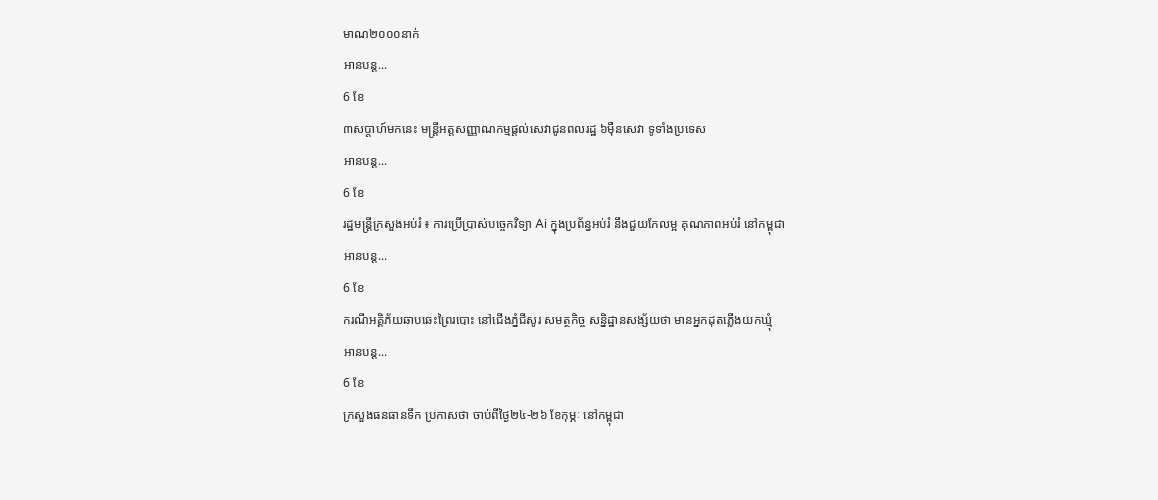មាណ២០០០នាក់
អានបន្ត...
6 ខែ
៣សប្ដាហ៍មកនេះ មន្រ្តីអត្តសញ្ញាណកម្មផ្តល់សេវាជូនពលរដ្ឋ ៦ម៉ឺនសេវា ទូទាំងប្រទេស
អានបន្ត...
6 ខែ
រដ្ឋមន្រ្តីក្រសួងអប់រំ ៖ ការប្រើប្រាស់បច្ចេកវិទ្យា Ai ក្នុងប្រព័ន្ធអប់រំ នឹងជួយកែលម្អ គុណភាពអប់រំ នៅកម្ពុជា
អានបន្ត...
6 ខែ
ករណីអគ្គិភ័យឆាបឆេះព្រៃរបោះ នៅជើងភ្នំជីសូរ សមត្ថកិច្ច សន្និដ្ឋានសង្ស័យថា មានអ្នកដុតភ្លើងយកឃ្មុំ
អានបន្ត...
6 ខែ
ក្រសួងធនធានទឹក ប្រកាសថា ចាប់ពីថ្ងៃ២៤-២៦ ខែកុម្ភៈ នៅកម្ពុជា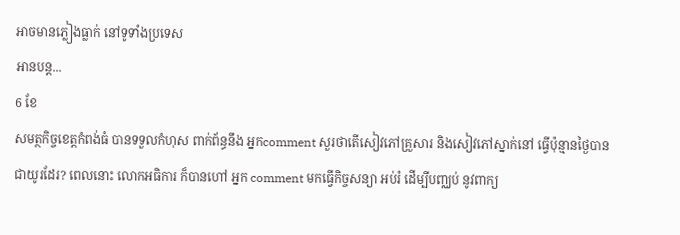អាចមានភ្លៀងធ្លាក់ នៅទូទាំងប្រទេស
អានបន្ត...
6 ខែ
សមត្ថកិច្ចខេត្តកំពង់ធំ បានទទួលកំហុស ពាក់ព័ន្ធនឹង អ្នកcomment សួរថាតើសៀវភៅគ្រួសារ និងសៀវភៅស្នាក់នៅ ធ្វើប៉ុន្មានថ្ងៃបានជាយូរដែរ? ពេលនោះ លោកអធិការ ក៏បានហៅ អ្នក comment មកធ្វើកិច្ចសន្យា អប់រំ ដើម្បីបញ្ឈប់ នូវពាក្យ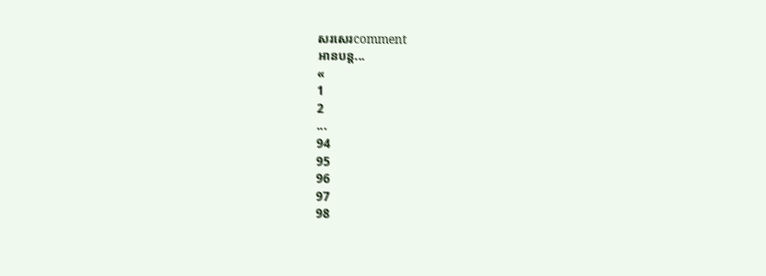សរសេរcomment
អានបន្ត...
«
1
2
...
94
95
96
97
98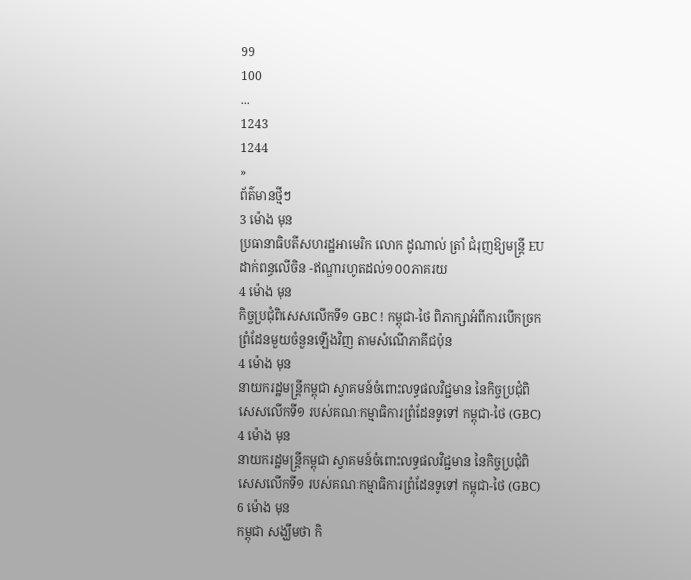99
100
...
1243
1244
»
ព័ត៌មានថ្មីៗ
3 ម៉ោង មុន
ប្រធានាធិបតីសហរដ្ឋអាមេរិក លោក ដូណាល់ ត្រាំ ជំរុញឱ្យមន្ត្រី EU ដាក់ពន្ធលើចិន -ឥណ្ឌារហូតដល់១០០ភាគរយ
4 ម៉ោង មុន
កិច្ចប្រជុំពិសេសលើកទី១ GBC ! កម្ពុជា-ថៃ ពិភាក្សាអំពីការបើកច្រកព្រំដែនមួយចំនួនឡើងវិញ តាមសំណើភាគីជប៉ុន
4 ម៉ោង មុន
នាយករដ្ឋមន្ដ្រីកម្ពុជា ស្វាគមន៍ចំពោះលទ្ធផលវិជ្ជមាន នៃកិច្ចប្រជុំពិសេសលើកទី១ របស់គណៈកម្មាធិការព្រំដែនទូទៅ កម្ពុជា-ថៃ (GBC)
4 ម៉ោង មុន
នាយករដ្ឋមន្ដ្រីកម្ពុជា ស្វាគមន៍ចំពោះលទ្ធផលវិជ្ជមាន នៃកិច្ចប្រជុំពិសេសលើកទី១ របស់គណៈកម្មាធិការព្រំដែនទូទៅ កម្ពុជា-ថៃ (GBC)
6 ម៉ោង មុន
កម្ពុជា សង្ឃឹមថា កិ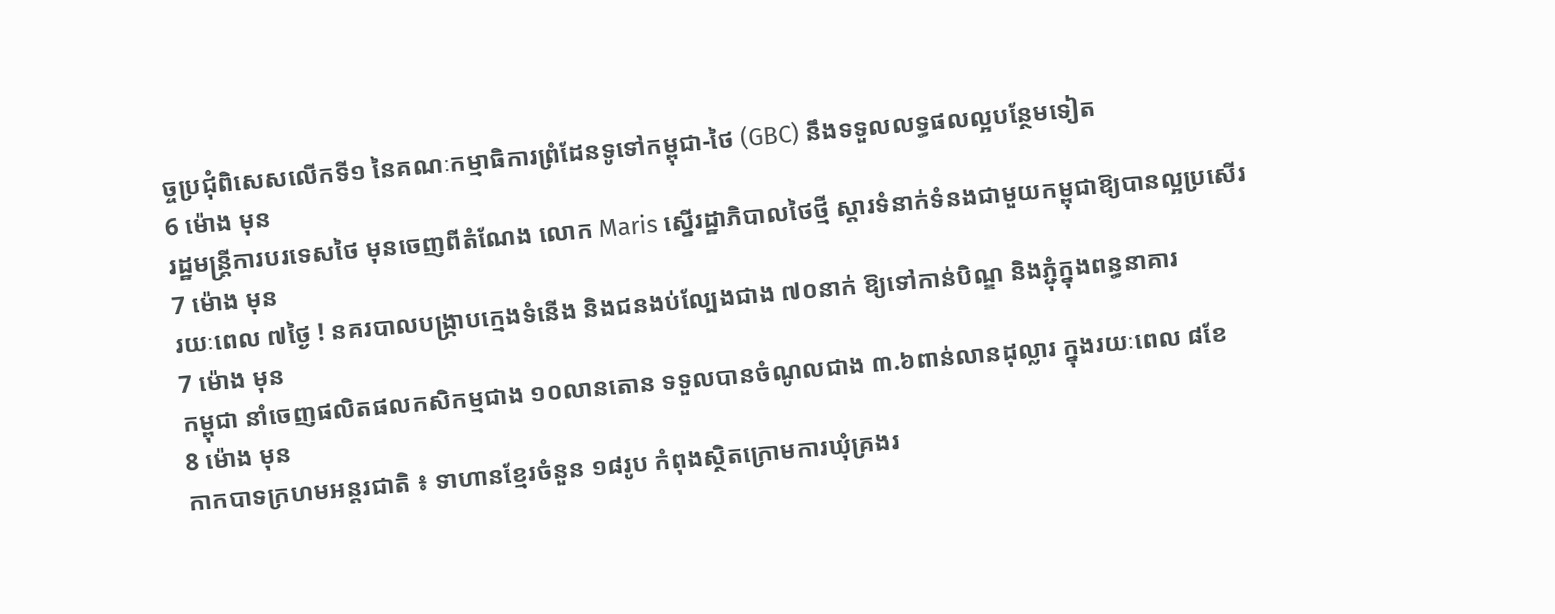ច្ចប្រជុំពិសេសលើកទី១ នៃគណៈកម្មាធិការព្រំដែនទូទៅកម្ពុជា-ថៃ (GBC) នឹងទទួលលទ្ធផលល្អបន្ថែមទៀត
6 ម៉ោង មុន
រដ្ឋមន្ត្រីការបរទេសថៃ មុនចេញពីតំណែង លោក Maris ស្នើរដ្ឋាភិបាលថៃថ្មី ស្តារទំនាក់ទំនងជាមួយកម្ពុជាឱ្យបានល្អប្រសើរ
7 ម៉ោង មុន
រយៈពេល ៧ថ្ងៃ ! នគរបាលបង្ក្រាបក្មេងទំនើង និងជនងប់ល្បែងជាង ៧០នាក់ ឱ្យទៅកាន់បិណ្ឌ និងភ្ជុំក្នុងពន្ធនាគារ
7 ម៉ោង មុន
កម្ពុជា នាំចេញផលិតផលកសិកម្មជាង ១០លានតោន ទទួលបានចំណូលជាង ៣.៦ពាន់លានដុល្លារ ក្នុងរយៈពេល ៨ខែ
8 ម៉ោង មុន
កាកបាទក្រហមអន្តរជាតិ ៖ ទាហានខ្មែរចំនួន ១៨រូប កំពុងស្ថិតក្រោមការឃុំគ្រងរ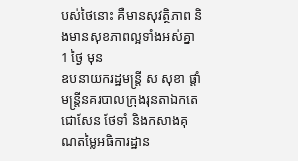បស់ថៃនោះ គឺមានសុវត្ថិភាព និងមានសុខភាពល្អទាំងអស់គ្នា
1 ថ្ងៃ មុន
ឧបនាយករដ្ឋមន្ត្រី ស សុខា ផ្ដាំមន្ត្រីនគរបាលក្រុងរុនតាឯកតេជោសែន ថែទាំ និងកសាងគុណតម្លៃអធិការដ្ឋាន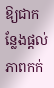ឱ្យជាកន្លែងផ្ដល់ភាពកក់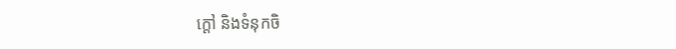ក្ដៅ និងទំនុកចិ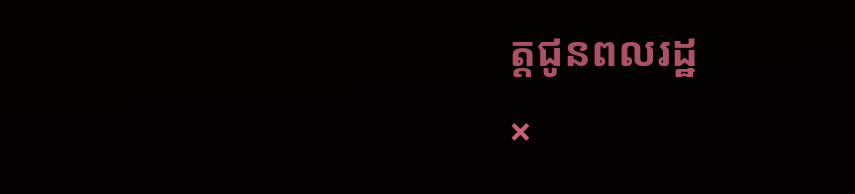ត្តជូនពលរដ្ឋ
×